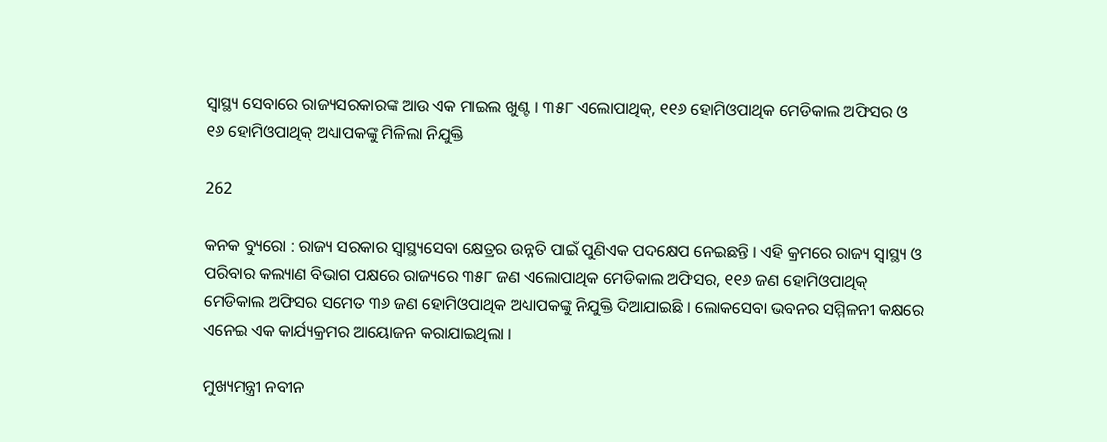ସ୍ୱାସ୍ଥ୍ୟ ସେବାରେ ରାଜ୍ୟସରକାରଙ୍କ ଆଉ ଏକ ମାଇଲ ଖୁଣ୍ଟ । ୩୫୮ ଏଲୋପାଥିକ୍, ୧୧୬ ହୋମିଓପାଥିକ ମେଡିକାଲ ଅଫିସର ଓ ୧୬ ହୋମିଓପାଥିକ୍ ଅଧ୍ୟାପକଙ୍କୁ ମିଳିଲା ନିଯୁକ୍ତି

262

କନକ ବ୍ୟୁରୋ : ରାଜ୍ୟ ସରକାର ସ୍ୱାସ୍ଥ୍ୟସେବା କ୍ଷେତ୍ରର ଉନ୍ନତି ପାଇଁ ପୁଣିଏକ ପଦକ୍ଷେପ ନେଇଛନ୍ତି । ଏହି କ୍ରମରେ ରାଜ୍ୟ ସ୍ୱାସ୍ଥ୍ୟ ଓ ପରିବାର କଲ୍ୟାଣ ବିଭାଗ ପକ୍ଷରେ ରାଜ୍ୟରେ ୩୫୮ ଜଣ ଏଲୋପାଥିକ ମେଡିକାଲ ଅଫିସର, ୧୧୬ ଜଣ ହୋମିଓପାଥିକ୍ ମେଡିକାଲ ଅଫିସର ସମେତ ୩୬ ଜଣ ହୋମିଓପାଥିକ ଅଧ୍ୟାପକଙ୍କୁ ନିଯୁକ୍ତି ଦିଆଯାଇଛି । ଲୋକସେବା ଭବନର ସମ୍ମିଳନୀ କକ୍ଷରେ ଏନେଇ ଏକ କାର୍ଯ୍ୟକ୍ରମର ଆୟୋଜନ କରାଯାଇଥିଲା ।

ମୁଖ୍ୟମନ୍ତ୍ରୀ ନବୀନ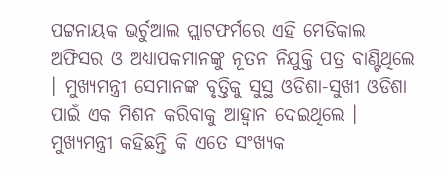ପଟ୍ଟନାୟକ ଭର୍ଚୁଆଲ ପ୍ଲାଟଫର୍ମରେ ଏହି ମେଡିକାଲ ଅଫିସର ଓ ଅଧ୍ୟାପକମାନଙ୍କୁ ନୂତନ ନିଯୁକ୍ତି ପତ୍ର ବାଣ୍ଟିଥିଲେ । ମୁଖ୍ୟମନ୍ତ୍ରୀ ସେମାନଙ୍କ ବୃତ୍ତିକୁ ସୁସ୍ଥ ଓଡିଶା-ସୁଖୀ ଓଡିଶା ପାଇଁ ଏକ ମିଶନ କରିବାକୁ ଆହ୍ୱାନ ଦେଇଥିଲେ । ମୁଖ୍ୟମନ୍ତ୍ରୀ କହିଛନ୍ତି କି ଏତେ ସଂଖ୍ୟକ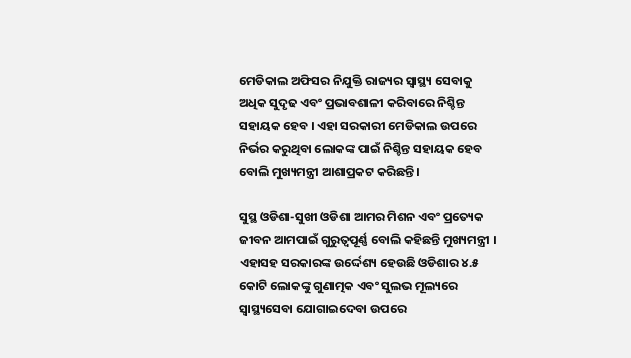ମେଡିକାଲ ଅଫିସର ନିଯୁକ୍ତି ରାଜ୍ୟର ସ୍ୱାସ୍ଥ୍ୟ ସେବାକୁ ଅଧିକ ସୁଦୃଢ ଏବଂ ପ୍ରଭାବଶାଳୀ କରିବାରେ ନିଶ୍ଚିନ୍ତ ସହାୟକ ହେବ । ଏହା ସରକାରୀ ମେଡିକାଲ ଉପରେ ନିର୍ଭର କରୁଥିବା ଲୋକଙ୍କ ପାଇଁ ନିଶ୍ଚିନ୍ତ ସହାୟକ ହେବ ବୋଲି ମୁଖ୍ୟମନ୍ତ୍ରୀ ଆଶାପ୍ରକଟ କରିଛନ୍ତି ।

ସୁସ୍ଥ ଓଡିଶା-ସୁଖୀ ଓଡିଶା ଆମର ମିଶନ ଏବଂ ପ୍ରତ୍ୟେକ ଜୀବନ ଆମପାଇଁ ଗୁରୁତ୍ୱପୂର୍ଣ୍ଣ ବୋଲି କହିଛନ୍ତି ମୁଖ୍ୟମନ୍ତ୍ରୀ । ଏହାସହ ସରକାରଙ୍କ ଉର୍ଦ୍ଦେଶ୍ୟ ହେଉଛି ଓଡିଶାର ୪.୫ କୋଟି ଲୋକଙ୍କୁ ଗୁଣାତ୍ମକ ଏବଂ ସୁଲଭ ମୂଲ୍ୟରେ ସ୍ୱାସ୍ଥ୍ୟସେବା ଯୋଗାଇଦେବା ଉପରେ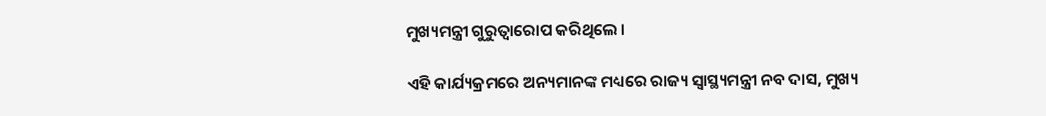ମୁଖ୍ୟମନ୍ତ୍ରୀ ଗୁରୁତ୍ୱାରୋପ କରିଥିଲେ ।

ଏହି କାର୍ଯ୍ୟକ୍ରମରେ ଅନ୍ୟମାନଙ୍କ ମଧ୍ୟରେ ରାଜ୍ୟ ସ୍ୱାସ୍ଥ୍ୟମନ୍ତ୍ରୀ ନବ ଦାସ, ମୁଖ୍ୟ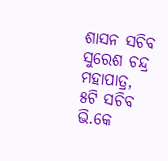ଶାସନ ସଚିବ ସୁରେଶ ଚନ୍ଦ୍ର ମହାପାତ୍ର, ୫ଟି ସଚିବ ଭି.କେ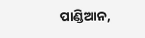ପାଣ୍ଡିଆନ,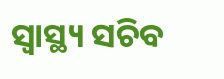ସ୍ୱାସ୍ଥ୍ୟ ସଚିବ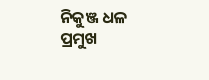ନିକୁଞ୍ଜ ଧଳ ପ୍ରମୁଖ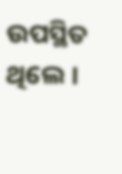ଉପସ୍ଥିତ ଥିଲେ ।